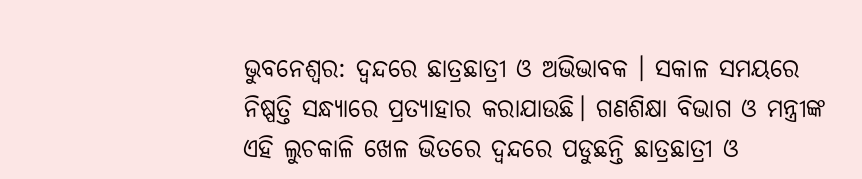ଭୁବନେଶ୍ବର: ଦ୍ବନ୍ଦରେ ଛାତ୍ରଛାତ୍ରୀ ଓ ଅଭିଭାବକ । ସକାଳ ସମୟରେ ନିଷ୍ପତ୍ତି ସନ୍ଧ୍ୟାରେ ପ୍ରତ୍ୟାହାର କରାଯାଉଛି। ଗଣଶିକ୍ଷା ବିଭାଗ ଓ ମନ୍ତ୍ରୀଙ୍କ ଏହି ଲୁଚକାଳି ଖେଳ ଭିତରେ ଦ୍ବନ୍ଦରେ ପଡୁଛନ୍ତି ଛାତ୍ରଛାତ୍ରୀ ଓ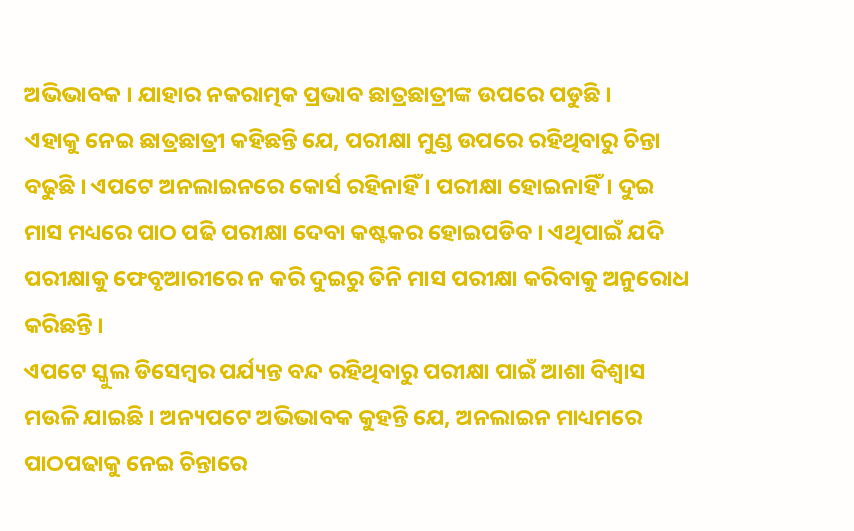ଅଭିଭାବକ । ଯାହାର ନକରାତ୍ମକ ପ୍ରଭାବ ଛାତ୍ରଛାତ୍ରୀଙ୍କ ଉପରେ ପଡୁଛି ।
ଏହାକୁ ନେଇ ଛାତ୍ରଛାତ୍ରୀ କହିଛନ୍ତି ଯେ, ପରୀକ୍ଷା ମୁଣ୍ଡ ଉପରେ ରହିଥିବାରୁ ଚିନ୍ତା ବଢୁଛି । ଏପଟେ ଅନଲାଇନରେ କୋର୍ସ ରହିନାହିଁ । ପରୀକ୍ଷା ହୋଇନାହିଁ। ଦୁଇ ମାସ ମଧ୍ୟରେ ପାଠ ପଢି ପରୀକ୍ଷା ଦେବା କଷ୍ଟକର ହୋଇପଡିବ । ଏଥିପାଇଁ ଯଦି ପରୀକ୍ଷାକୁ ଫେବୃଆରୀରେ ନ କରି ଦୁଇରୁ ତିନି ମାସ ପରୀକ୍ଷା କରିବାକୁ ଅନୁରୋଧ କରିଛନ୍ତି ।
ଏପଟେ ସ୍କୁଲ ଡିସେମ୍ବର ପର୍ଯ୍ୟନ୍ତ ବନ୍ଦ ରହିଥିବାରୁ ପରୀକ୍ଷା ପାଇଁ ଆଶା ବିଶ୍ବାସ ମଉଳି ଯାଇଛି । ଅନ୍ୟପଟେ ଅଭିଭାବକ କୁହନ୍ତି ଯେ, ଅନଲାଇନ ମାଧ୍ୟମରେ ପାଠପଢାକୁ ନେଇ ଚିନ୍ତାରେ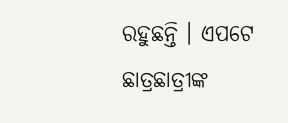ରହୁଛନ୍ତି । ଏପଟେ ଛାତ୍ରଛାତ୍ରୀଙ୍କ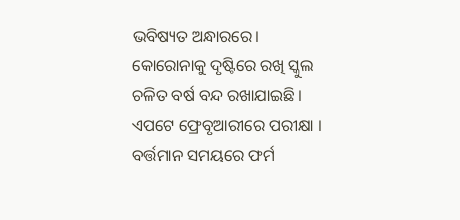ଭବିଷ୍ୟତ ଅନ୍ଧାରରେ। କୋରୋନାକୁ ଦୃଷ୍ଟିରେ ରଖି ସ୍କୁଲ ଚଳିତ ବର୍ଷ ବନ୍ଦ ରଖାଯାଇଛି । ଏପଟେ ଫ୍ରେବୃଆରୀରେ ପରୀକ୍ଷା । ବର୍ତ୍ତମାନ ସମୟରେ ଫର୍ମ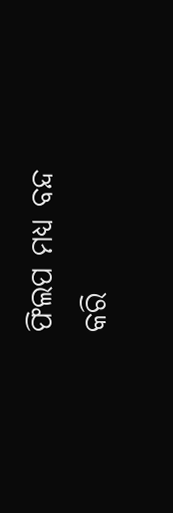ଫିଲପ ମଧ୍ୟ ବନ୍ଦ କରି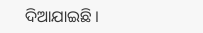ଦିଆଯାଇଛି ।